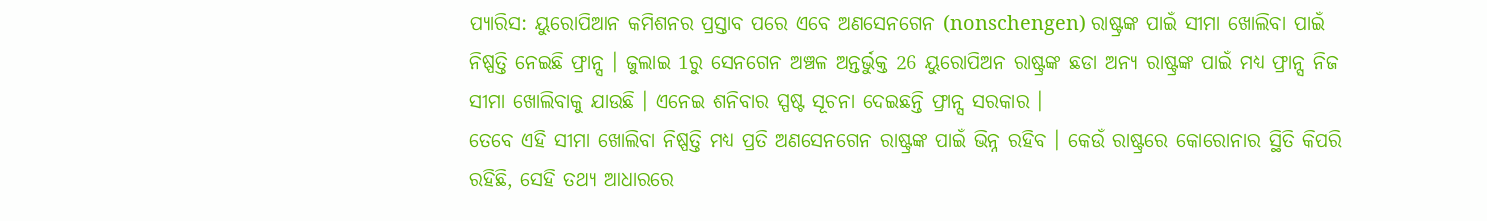ପ୍ୟାରିସ: ୟୁରୋପିଆନ କମିଶନର ପ୍ରସ୍ତାବ ପରେ ଏବେ ଅଣସେନଗେନ (nonschengen) ରାଷ୍ଟ୍ରଙ୍କ ପାଇଁ ସୀମା ଖୋଲିବା ପାଇଁ ନିଷ୍ପତ୍ତି ନେଇଛି ଫ୍ରାନ୍ସ । ଜୁଲାଇ 1ରୁ ସେନଗେନ ଅଞ୍ଚଳ ଅନ୍ତର୍ଭୁକ୍ତ 26 ୟୁରୋପିଅନ ରାଷ୍ଟ୍ରଙ୍କ ଛଡା ଅନ୍ୟ ରାଷ୍ଟ୍ରଙ୍କ ପାଇଁ ମଧ୍ୟ ଫ୍ରାନ୍ସ ନିଜ ସୀମା ଖୋଲିବାକୁ ଯାଉଛି । ଏନେଇ ଶନିବାର ସ୍ପଷ୍ଟ ସୂଚନା ଦେଇଛନ୍ତି ଫ୍ରାନ୍ସ ସରକାର ।
ତେବେ ଏହି ସୀମା ଖୋଲିବା ନିଷ୍ପତ୍ତି ମଧ୍ୟ ପ୍ରତି ଅଣସେନଗେନ ରାଷ୍ଟ୍ରଙ୍କ ପାଇଁ ଭିନ୍ନ ରହିବ । କେଉଁ ରାଷ୍ଟ୍ରରେ କୋରୋନାର ସ୍ଥିତି କିପରି ରହିଛି, ସେହି ତଥ୍ୟ ଆଧାରରେ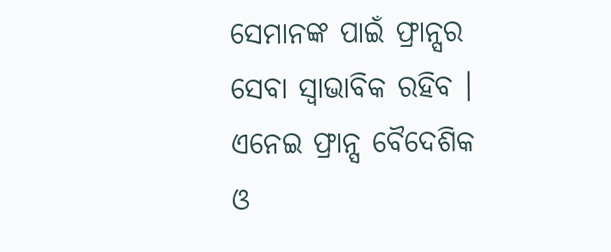ସେମାନଙ୍କ ପାଇଁ ଫ୍ରାନ୍ସର ସେବା ସ୍ବାଭାବିକ ରହିବ । ଏନେଇ ଫ୍ରାନ୍ସ ବୈଦେଶିକ ଓ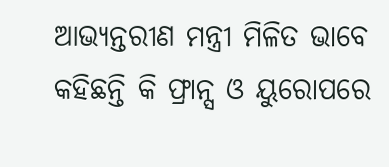ଆଭ୍ୟନ୍ତରୀଣ ମନ୍ତ୍ରୀ ମିଳିତ ଭାବେ କହିଛନ୍ତି କି ଫ୍ରାନ୍ସ ଓ ୟୁରୋପରେ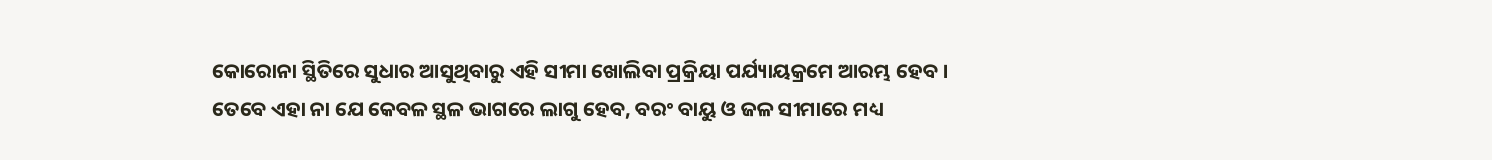କୋରୋନା ସ୍ଥିତିରେ ସୁଧାର ଆସୁଥିବାରୁ ଏହି ସୀମା ଖୋଲିବା ପ୍ରକ୍ରିୟା ପର୍ଯ୍ୟାୟକ୍ରମେ ଆରମ୍ଭ ହେବ । ତେବେ ଏହା ନା ଯେ କେବଳ ସ୍ଥଳ ଭାଗରେ ଲାଗୁ ହେବ, ବରଂ ବାୟୁ ଓ ଜଳ ସୀମାରେ ମଧ୍ୟ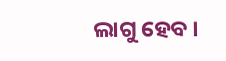ଲାଗୁ ହେବ ।